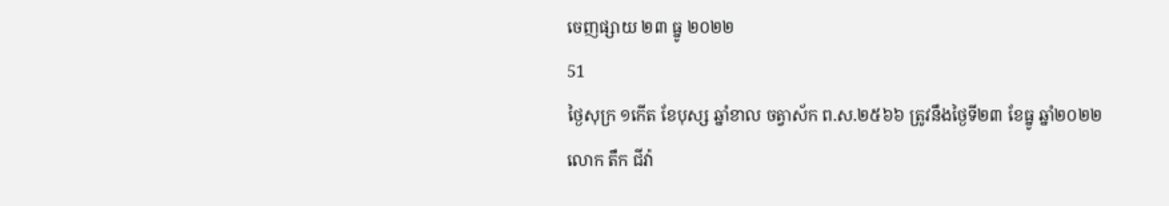ចេញផ្សាយ ២៣ ធ្នូ ២០២២
51
ថ្ងៃសុក្រ ១កើត ខែបុស្ស ឆ្នាំខាល ចត្វាស័ក ព.ស.២៥៦៦ ត្រូវនឹងថ្ងៃទី២៣ ខែធ្នូ ឆ្នាំ២០២២
លោក តឹក ជីវ៉ា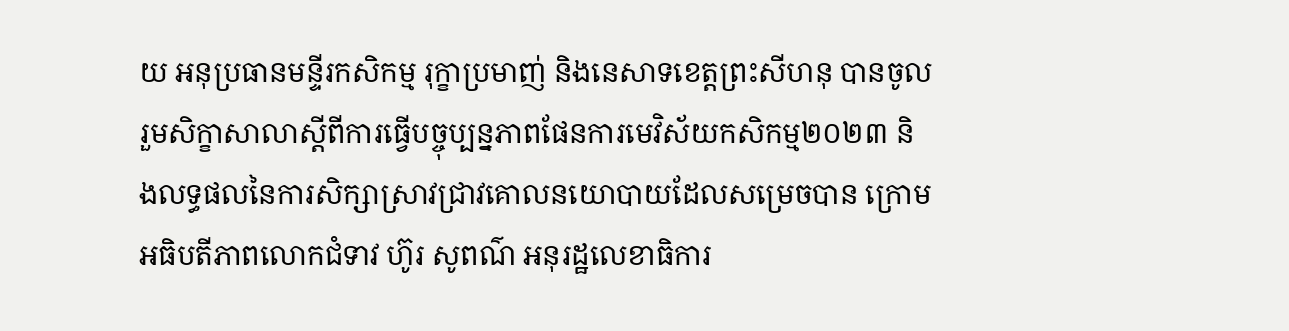យ អនុប្រធានមន្ទីរកសិកម្ម រុក្ខាប្រមាញ់ និងនេសាទខេត្តព្រះសីហនុ បានចូលរួមសិក្ខាសាលាស្តីពីការធ្វើបច្ចុប្បន្នភាពផែនការមេវិស័យកសិកម្ម២០២៣ និងលទ្ធផលនៃការសិក្សាស្រាវជ្រាវគោលនយោបាយដែលសម្រេចបាន ក្រោមអធិបតីភាពលោកជំទាវ ហ៊ូរ សូពណ៌ អនុរដ្ឋលេខាធិការ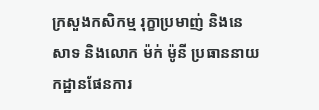ក្រសួងកសិកម្ម រុក្ខាប្រមាញ់ និងនេសាទ និងលោក ម៉ក់ ម៉ូនី ប្រធាននាយកដ្ឋានផែនការ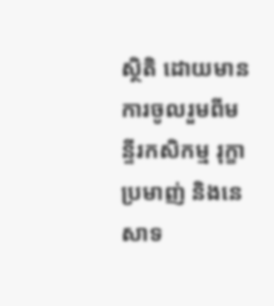ស្ថិតិ ដោយមានការចូលរួមពីមន្ទីរកសិកម្ម រុក្ខាប្រមាញ់ និងនេសាទ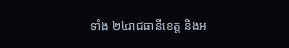ទាំង ២៤រាជធានីខេត្ត និងអ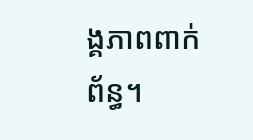ង្គភាពពាក់ព័ន្ធ។